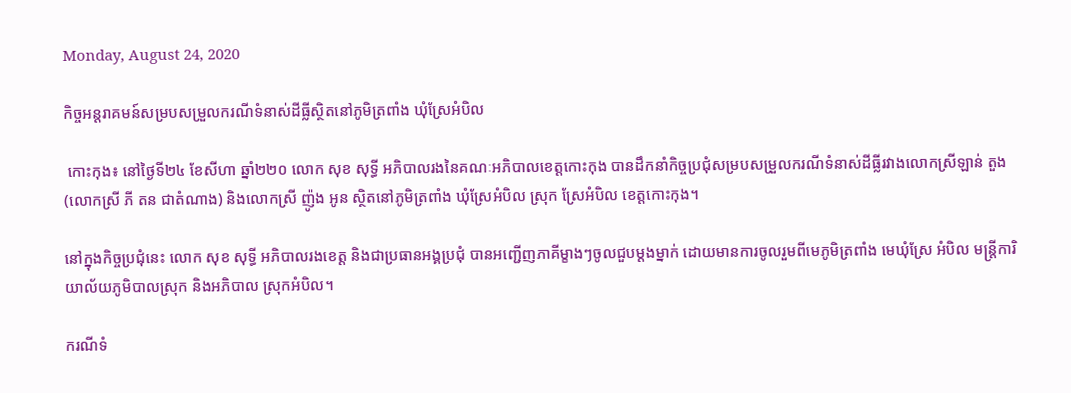Monday, August 24, 2020

កិច្ចអន្តរាគមន៍សម្របសម្រួលករណីទំនាស់ដីធ្លីស្ថិតនៅភូមិត្រពាំង ឃុំស្រែអំបិល

 កោះកុង៖ នៅថ្ងៃទី២៤ ខែសីហា ឆ្នាំ២២០ លោក សុខ សុទ្ធី អភិបាលរងនៃគណៈអភិបាលខេត្តកោះកុង បានដឹកនាំកិច្ចប្រជុំសម្របសម្រួលករណីទំនាស់ដីធ្លីរវាងលោកស្រីឡាន់ តួង (លោកស្រី ភី តន ជាតំណាង) និងលោកស្រី ញ៉ូង អូន ស្ថិតនៅភូមិត្រពាំង ឃុំស្រែអំបិល ស្រុក ស្រែអំបិល ខេត្តកោះកុង។

នៅក្នុងកិច្ចប្រជុំនេះ លោក សុខ សុទ្ធី អភិបាលរងខេត្ត និងជាប្រធានអង្គប្រជុំ បានអញ្ជើញភាគីម្ខាងៗចូលជួបម្តងម្នាក់ ដោយមានការចូលរួមពីមេភូមិត្រពាំង មេឃុំស្រែ អំបិល មន្ត្រីការិយាល័យភូមិបាលស្រុក និងអភិបាល ស្រុកអំបិល។

ករណីទំ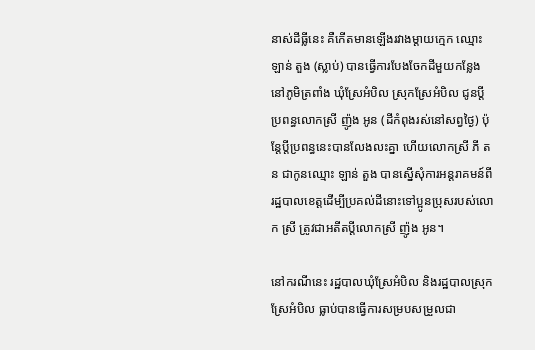នាស់ដីធ្លីនេះ គឺកើតមានឡើងរវាងម្តាយក្មេក ឈ្មោះ ឡាន់ តួង (ស្លាប់) បានធ្វើការបែងចែកដីមួយកន្លែងនៅភូមិត្រពាំង ឃុំស្រែអំបិល ស្រុកស្រែអំបិល ជូនប្តីប្រពន្ធលោកស្រី ញ៉ូង អូន (ដីកំពុងរស់នៅសព្វថ្ងៃ) ប៉ុន្តែប្តីប្រពន្ធនេះបានលែងលះគ្នា ហើយលោកស្រី ភី តន ជាកូនឈ្មោះ ឡាន់ តួង បានស្នើសុំការអន្តរាគមន៍ពីរដ្ឋបាលខេត្តដើម្បីប្រគល់ដីនោះទៅប្អូនប្រុសរបស់លោក ស្រី ត្រូវជាអតីតប្តីលោកស្រី ញ៉ូង អូន។

នៅករណីនេះ រដ្ឋបាលឃុំស្រែអំបិល និងរដ្ឋបាលស្រុកស្រែអំបិល ធ្លាប់បានធ្វើការសម្របសម្រួលជា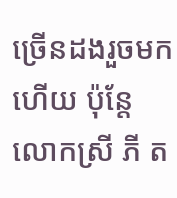ច្រើនដងរួចមកហើយ ប៉ុន្តែលោកស្រី ភី ត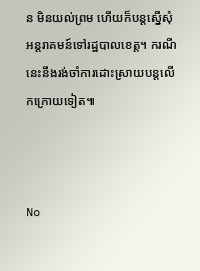ន មិនយល់ព្រម ហើយក៏បន្តស្នើសុំអន្តរាគមន៍ទៅរដ្ឋបាលខេត្ត។ ករណីនេះនឹងរង់ចាំការដោះស្រាយបន្តលើកក្រោយទៀត៕



No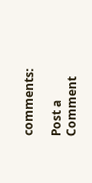comments:

Post a Comment